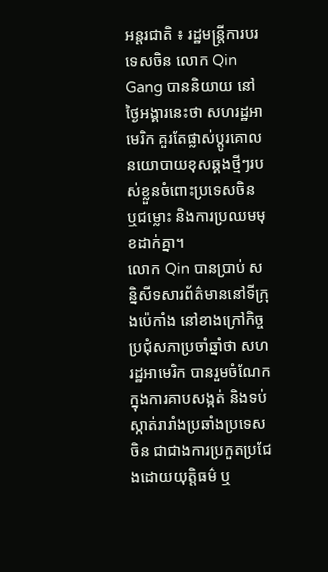អន្តរជាតិ ៖ រដ្ឋមន្ត្រីការបរទេសចិន លោក Qin Gang បាននិយាយ នៅថ្ងៃអង្គារនេះថា សហរដ្ឋអាមេរិក គួរតែផ្លាស់ប្តូរគោលនយោបាយខុសឆ្គងថ្មីៗរបស់ខ្លួនចំពោះប្រទេសចិន ឬជម្លោះ និងការប្រឈមមុខដាក់គ្នា។
លោក Qin បានប្រាប់ សន្និសីទសារព័ត៌មាននៅទីក្រុងប៉េកាំង នៅខាងក្រៅកិច្ចប្រជុំសភាប្រចាំឆ្នាំថា សហរដ្ឋអាមេរិក បានរួមចំណែកក្នុងការគាបសង្កត់ និងទប់ស្កាត់រារាំងប្រឆាំងប្រទេសចិន ជាជាងការប្រកួតប្រជែងដោយយុត្តិធម៌ ឬ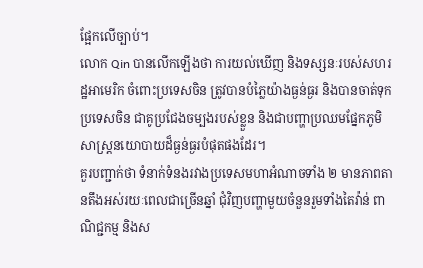ផ្អែកលើច្បាប់។
លោក Qin បានលើកឡើងថា ការយល់ឃើញ និងទស្សនៈរបស់សហរដ្ឋអាមេរិក ចំពោះប្រទេសចិន ត្រូវបានបំភ្លៃយ៉ាងធ្ងន់ធ្ងរ និងបានចាត់ទុកប្រទេសចិន ជាគូប្រជែងចម្បងរបស់ខ្លួន និងជាបញ្ហាប្រឈមផ្នែកភូមិសាស្ត្រនយោបាយដ៏ធ្ងន់ធ្ងរបំផុតផងដែរ។
គួរបញ្ជាក់ថា ទំនាក់ទំនងរវាងប្រទេសមហាអំណាចទាំង ២ មានភាពតានតឹងអស់រយៈពេលជាច្រើនឆ្នាំ ជុំវិញបញ្ហាមួយចំនួនរួមទាំងតៃវ៉ាន់ ពាណិជ្ជកម្ម និងស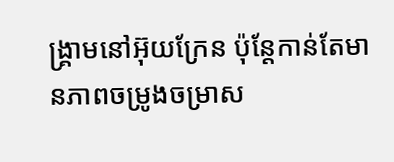ង្គ្រាមនៅអ៊ុយក្រែន ប៉ុន្តែកាន់តែមានភាពចម្រូងចម្រាស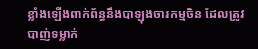ខ្លាំងឡើងពាក់ព័ន្ធនឹងបាឡុងចារកម្មចិន ដែលត្រូវបាញ់ទម្លាក់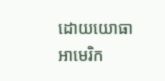ដោយយោធាអាមេរិក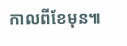កាលពីខែមុន៕